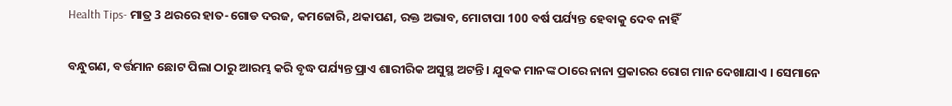Health Tips- ମାତ୍ର 3 ଥରରେ ହାତ-ଗୋଡ ଦରଜ, କମଜୋରି, ଥକାପଣ, ରକ୍ତ ଅଭାବ, ମୋଟାପା 100 ବର୍ଷ ପର୍ଯ୍ୟନ୍ତ ହେବାକୁ ଦେବ ନାହିଁ

ବନ୍ଧୁଗଣ, ବର୍ତ୍ତମାନ ଛୋଟ ପିଲା ଠାରୁ ଆରମ୍ଭ କରି ବୃଦ୍ଧ ପର୍ଯ୍ୟନ୍ତ ପ୍ରାଏ ଶାରୀରିକ ଅସୁସ୍ଥ ଅଟନ୍ତି । ଯୁବକ ମାନଙ୍କ ଠାରେ ନାନା ପ୍ରକାରର ରୋଗ ମାନ ଦେଖାଯାଏ । ସେମାନେ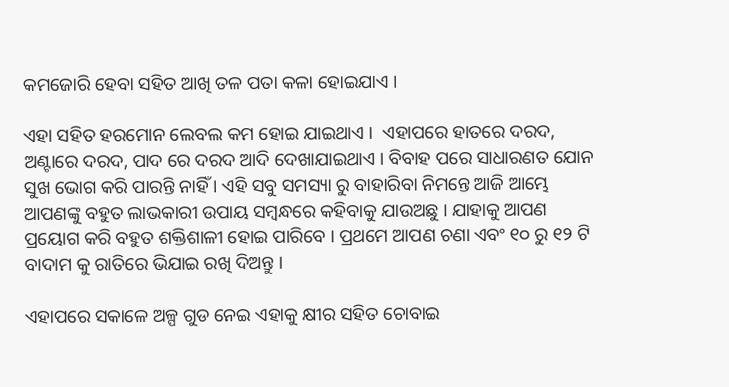କମଜୋରି ହେବା ସହିତ ଆଖି ତଳ ପତା କଳା ହୋଇଯାଏ ।

ଏହା ସହିତ ହରମୋନ ଲେବଲ କମ ହୋଇ ଯାଇଥାଏ ।  ଏହାପରେ ହାତରେ ଦରଦ, ଅଣ୍ଟାରେ ଦରଦ, ପାଦ ରେ ଦରଦ ଆଦି ଦେଖାଯାଇଥାଏ । ବିବାହ ପରେ ସାଧାରଣତ ଯୋନ ସୁଖ ଭୋଗ କରି ପାରନ୍ତି ନାହିଁ । ଏହି ସବୁ ସମସ୍ୟା ରୁ ବାହାରିବା ନିମନ୍ତେ ଆଜି ଆମ୍ଭେ ଆପଣଙ୍କୁ ବହୁତ ଲାଭକାରୀ ଉପାୟ ସମ୍ବନ୍ଧରେ କହିବାକୁ ଯାଉଅଛୁ । ଯାହାକୁ ଆପଣ ପ୍ରୟୋଗ କରି ବହୁତ ଶକ୍ତିଶାଳୀ ହୋଇ ପାରିବେ । ପ୍ରଥମେ ଆପଣ ଚଣା ଏବଂ ୧୦ ରୁ ୧୨ ଟି ବାଦାମ କୁ ରାତିରେ ଭିଯାଇ ରଖି ଦିଅନ୍ତୁ ।

ଏହାପରେ ସକାଳେ ଅଳ୍ପ ଗୁଡ ନେଇ ଏହାକୁ କ୍ଷୀର ସହିତ ଚୋବାଇ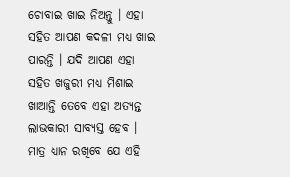ଚୋବାଇ ଖାଇ ନିଅନ୍ତୁ । ଏହା ସହିତ ଆପଣ କଦଳୀ ମଧ୍ୟ ଖାଇ ପାରନ୍ତି । ଯଦି ଆପଣ ଏହା ସହିତ ଖଜୁରୀ ମଧ୍ୟ ମିଶାଇ ଖାଆନ୍ତି ତେବେ ଏହା ଅତ୍ୟନ୍ତ ଲାଭକାରୀ ସାବ୍ୟସ୍ତ ହେବ । ମାତ୍ର ଧ୍ୟାନ ରଖିବେ ଯେ ଏହି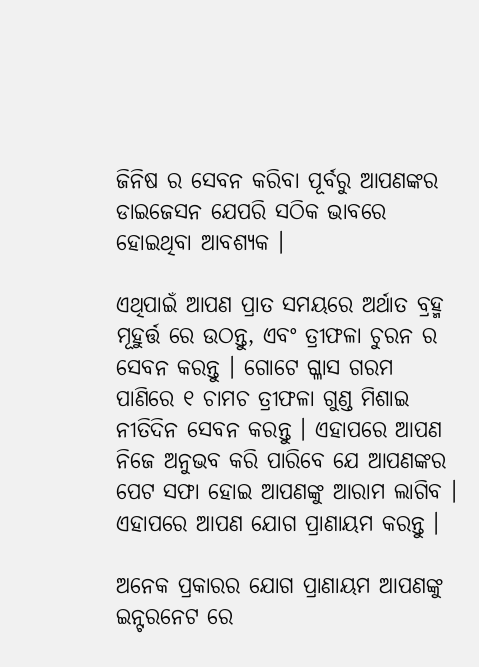ଜିନିଷ ର ସେବନ କରିବା ପୂର୍ବରୁ ଆପଣଙ୍କର ଡାଇଜେସନ ଯେପରି ସଠିକ ଭାବରେ ହୋଇଥିବା ଆବଶ୍ୟକ ।

ଏଥିପାଇଁ ଆପଣ ପ୍ରାତ ସମୟରେ ଅର୍ଥାତ ବ୍ରହ୍ମ ମୂହୁର୍ତ୍ତ ରେ ଉଠନ୍ତୁ, ଏବଂ ତ୍ରୀଫଳା ଚୁରନ ର ସେବନ କରନ୍ତୁ । ଗୋଟେ ଗ୍ଳାସ ଗରମ ପାଣିରେ ୧ ଚାମଚ ତ୍ରୀଫଳା ଗୁଣ୍ଡ ମିଶାଇ ନୀତିଦିନ ସେବନ କରନ୍ତୁ । ଏହାପରେ ଆପଣ ନିଜେ ଅନୁଭବ କରି ପାରିବେ ଯେ ଆପଣଙ୍କର ପେଟ ସଫା ହୋଇ ଆପଣଙ୍କୁ ଆରାମ ଲାଗିବ । ଏହାପରେ ଆପଣ ଯୋଗ ପ୍ରାଣାୟମ କରନ୍ତୁ ।

ଅନେକ ପ୍ରକାରର ଯୋଗ ପ୍ରାଣାୟମ ଆପଣଙ୍କୁ ଇନ୍ଟରନେଟ ରେ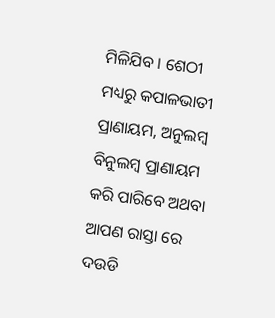ମିଳିଯିବ । ଶେଠୀ ମଧ୍ୟରୁ କପାଳଭାତୀ ପ୍ରାଣାୟମ, ଅନୁଲମ୍ବ ବିନୁଲମ୍ବ ପ୍ରାଣାୟମ କରି ପାରିବେ ଅଥବା ଆପଣ ରାସ୍ତା ରେ ଦଉଡି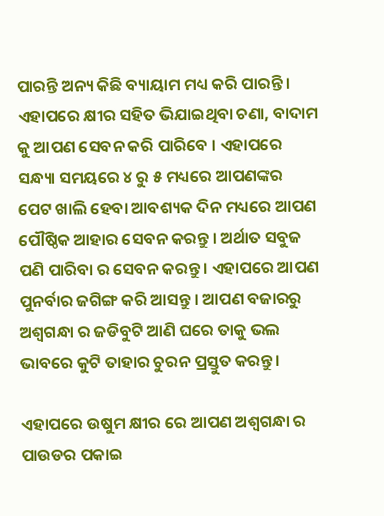ପାରନ୍ତି ଅନ୍ୟ କିଛି ବ୍ୟାୟାମ ମଧ୍ୟ କରି ପାରନ୍ତି । ଏହାପରେ କ୍ଷୀର ସହିତ ଭିଯାଇଥିବା ଚଣା, ବାଦାମ କୁ ଆପଣ ସେବନ କରି ପାରିବେ । ଏହାପରେ ସନ୍ଧ୍ୟା ସମୟରେ ୪ ରୁ ୫ ମଧ୍ୟରେ ଆପଣଙ୍କର ପେଟ ଖାଲି ହେବା ଆବଶ୍ୟକ ଦିନ ମଧ୍ୟରେ ଆପଣ ପୌଷ୍ଠିକ ଆହାର ସେବନ କରନ୍ତୁ । ଅର୍ଥାତ ସବୁଜ ପଣି ପାରିବା ର ସେବନ କରନ୍ତୁ । ଏହାପରେ ଆପଣ ପୁନର୍ବାର ଜଗିଙ୍ଗ କରି ଆସନ୍ତୁ । ଆପଣ ବଜାରରୁ ଅଶ୍ଵଗନ୍ଧା ର ଜଡିବୁଟି ଆଣି ଘରେ ତାକୁ ଭଲ ଭାବରେ କୁଟି ତାହାର ଚୁରନ ପ୍ରସ୍ତୁତ କରନ୍ତୁ ।

ଏହାପରେ ଉଷୁମ କ୍ଷୀର ରେ ଆପଣ ଅଶ୍ଵଗନ୍ଧା ର ପାଉଡର ପକାଇ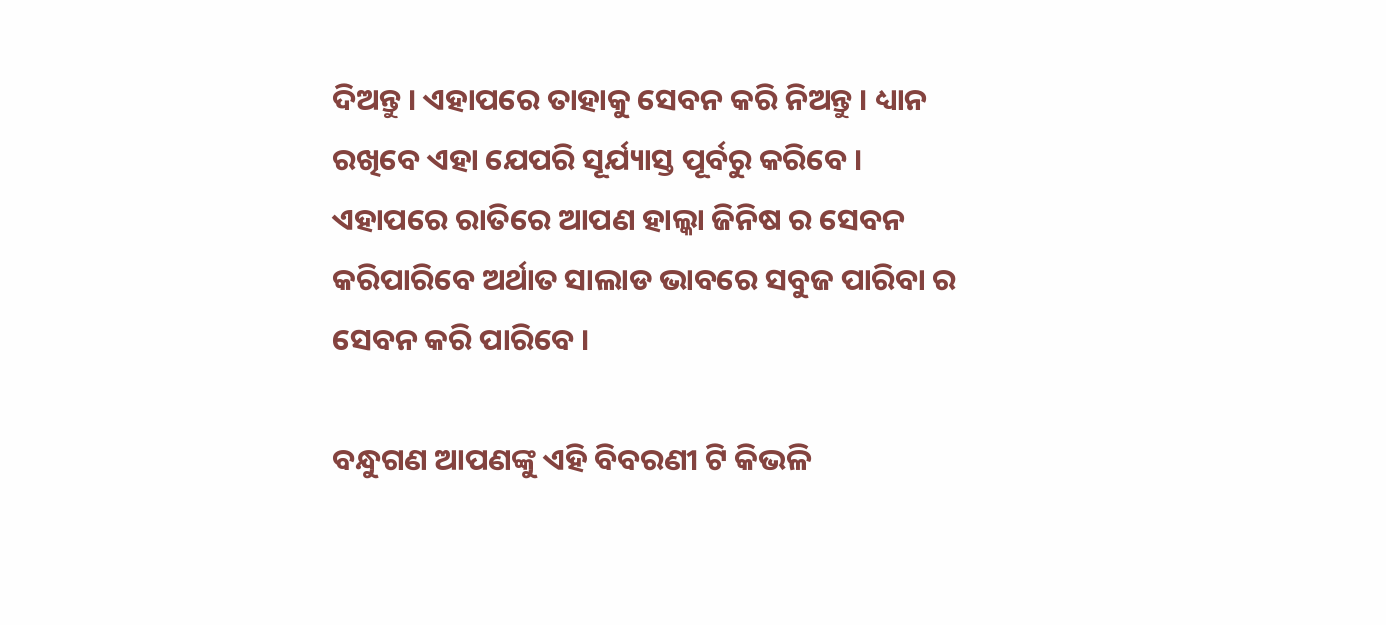ଦିଅନ୍ତୁ । ଏହାପରେ ତାହାକୁ ସେବନ କରି ନିଅନ୍ତୁ । ଧ୍ୟାନ ରଖିବେ ଏହା ଯେପରି ସୂର୍ଯ୍ୟାସ୍ତ ପୂର୍ବରୁ କରିବେ । ଏହାପରେ ରାତିରେ ଆପଣ ହାଲ୍କା ଜିନିଷ ର ସେବନ କରିପାରିବେ ଅର୍ଥାତ ସାଲାଡ ଭାବରେ ସବୁଜ ପାରିବା ର ସେବନ କରି ପାରିବେ ।

ବନ୍ଧୁଗଣ ଆପଣଙ୍କୁ ଏହି ବିବରଣୀ ଟି କିଭଳି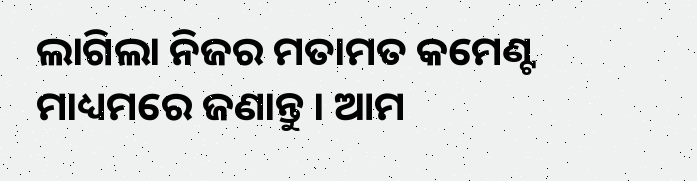ଲାଗିଲା ନିଜର ମତାମତ କମେଣ୍ଟ ମାଧ୍ୟମରେ ଜଣାନ୍ତୁ । ଆମ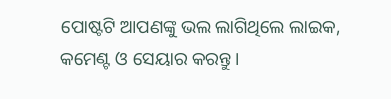ପୋଷ୍ଟଟି ଆପଣଙ୍କୁ ଭଲ ଲାଗିଥିଲେ ଲାଇକ, କମେଣ୍ଟ ଓ ସେୟାର କରନ୍ତୁ ।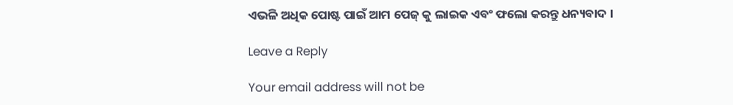ଏଭଳି ଅଧିକ ପୋଷ୍ଟ ପାଇଁ ଆମ ପେଜ୍ କୁ ଲାଇକ ଏବଂ ଫଲୋ କରନ୍ତୁ ଧନ୍ୟବାଦ ।

Leave a Reply

Your email address will not be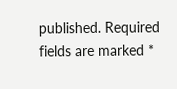published. Required fields are marked *